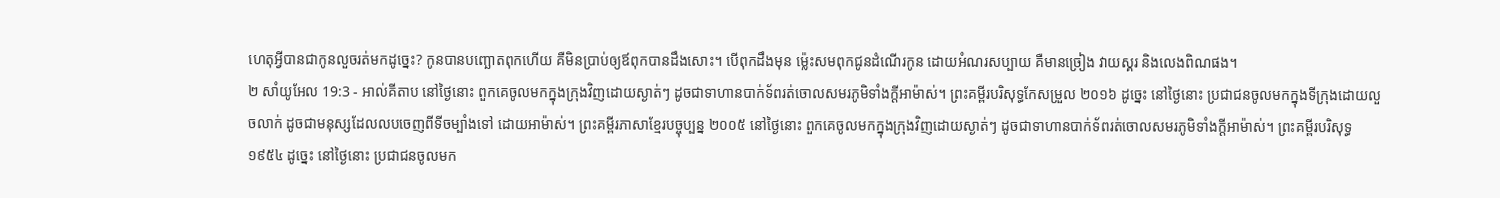ហេតុអ្វីបានជាកូនលួចរត់មកដូច្នេះ? កូនបានបញ្ឆោតពុកហើយ គឺមិនប្រាប់ឲ្យឪពុកបានដឹងសោះ។ បើពុកដឹងមុន ម៉្លេះសមពុកជូនដំណើរកូន ដោយអំណរសប្បាយ គឺមានច្រៀង វាយស្គរ និងលេងពិណផង។
២ សាំយូអែល 19:3 - អាល់គីតាប នៅថ្ងៃនោះ ពួកគេចូលមកក្នុងក្រុងវិញដោយស្ងាត់ៗ ដូចជាទាហានបាក់ទ័ពរត់ចោលសមរភូមិទាំងក្តីអាម៉ាស់។ ព្រះគម្ពីរបរិសុទ្ធកែសម្រួល ២០១៦ ដូច្នេះ នៅថ្ងៃនោះ ប្រជាជនចូលមកក្នុងទីក្រុងដោយលួចលាក់ ដូចជាមនុស្សដែលលបចេញពីទីចម្បាំងទៅ ដោយអាម៉ាស់។ ព្រះគម្ពីរភាសាខ្មែរបច្ចុប្បន្ន ២០០៥ នៅថ្ងៃនោះ ពួកគេចូលមកក្នុងក្រុងវិញដោយស្ងាត់ៗ ដូចជាទាហានបាក់ទ័ពរត់ចោលសមរភូមិទាំងក្ដីអាម៉ាស់។ ព្រះគម្ពីរបរិសុទ្ធ ១៩៥៤ ដូច្នេះ នៅថ្ងៃនោះ ប្រជាជនចូលមក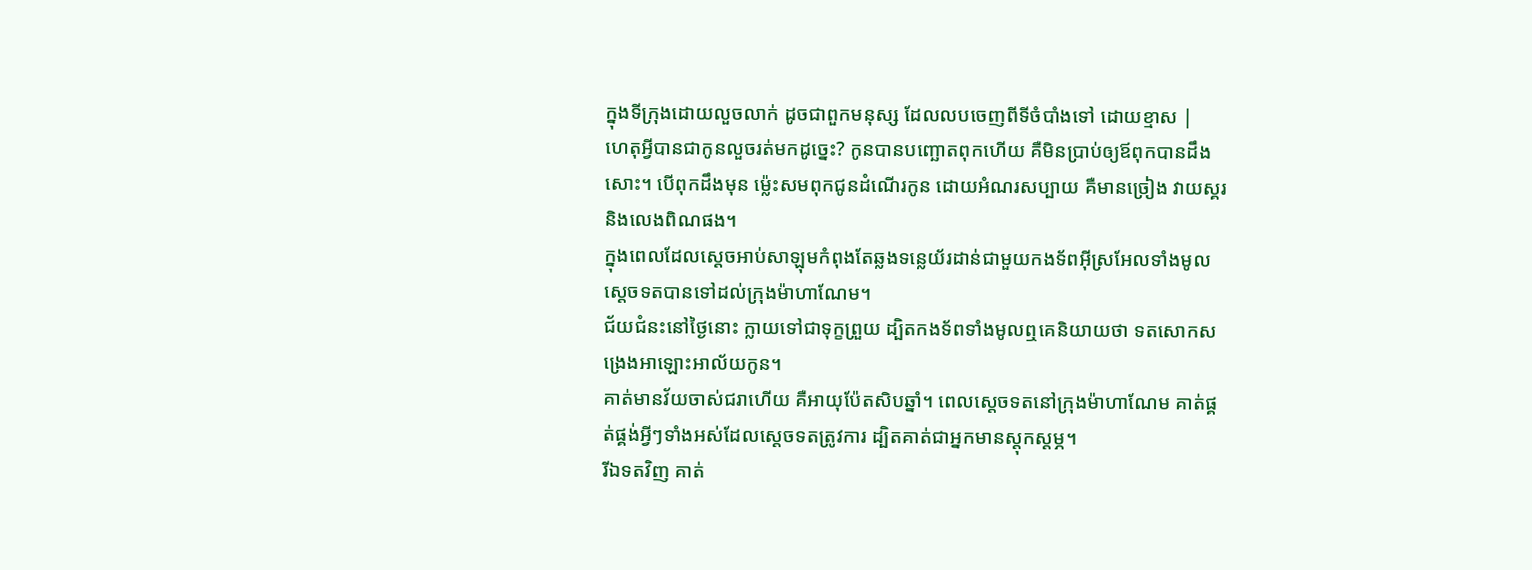ក្នុងទីក្រុងដោយលួចលាក់ ដូចជាពួកមនុស្ស ដែលលបចេញពីទីចំបាំងទៅ ដោយខ្មាស |
ហេតុអ្វីបានជាកូនលួចរត់មកដូច្នេះ? កូនបានបញ្ឆោតពុកហើយ គឺមិនប្រាប់ឲ្យឪពុកបានដឹងសោះ។ បើពុកដឹងមុន ម៉្លេះសមពុកជូនដំណើរកូន ដោយអំណរសប្បាយ គឺមានច្រៀង វាយស្គរ និងលេងពិណផង។
ក្នុងពេលដែលស្តេចអាប់សាឡុមកំពុងតែឆ្លងទន្លេយ័រដាន់ជាមួយកងទ័ពអ៊ីស្រអែលទាំងមូល ស្តេចទតបានទៅដល់ក្រុងម៉ាហាណែម។
ជ័យជំនះនៅថ្ងៃនោះ ក្លាយទៅជាទុក្ខព្រួយ ដ្បិតកងទ័ពទាំងមូលឮគេនិយាយថា ទតសោកសង្រេងអាឡោះអាល័យកូន។
គាត់មានវ័យចាស់ជរាហើយ គឺអាយុប៉ែតសិបឆ្នាំ។ ពេលស្តេចទតនៅក្រុងម៉ាហាណែម គាត់ផ្គត់ផ្គង់អ្វីៗទាំងអស់ដែលស្តេចទតត្រូវការ ដ្បិតគាត់ជាអ្នកមានស្តុកស្តម្ភ។
រីឯទតវិញ គាត់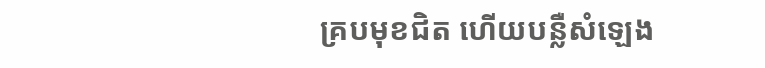គ្របមុខជិត ហើយបន្លឺសំឡេង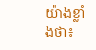យ៉ាងខ្លាំងថា៖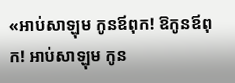«អាប់សាឡុម កូនឪពុក! ឱកូនឪពុក! អាប់សាឡុម កូន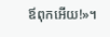ឪពុកអើយ!»។